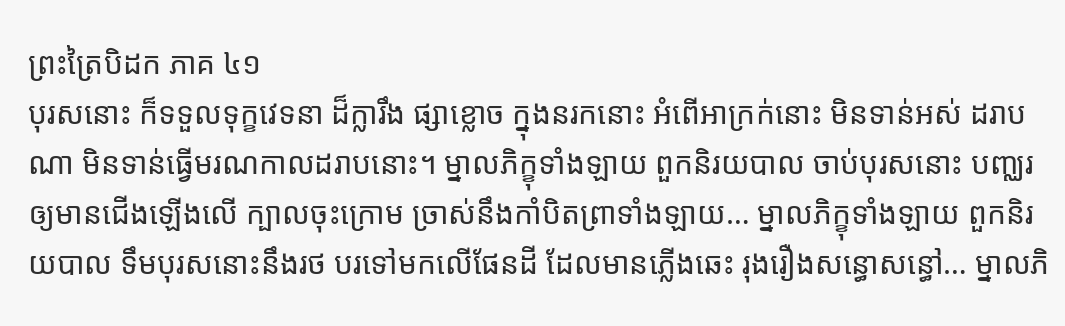ព្រះត្រៃបិដក ភាគ ៤១
បុរសនោះ ក៏ទទួលទុក្ខវេទនា ដ៏ក្លារឹង ផ្សាខ្លោច ក្នុងនរកនោះ អំពើអាក្រក់នោះ មិនទាន់អស់ ដរាបណា មិនទាន់ធ្វើមរណកាលដរាបនោះ។ ម្នាលភិក្ខុទាំងឡាយ ពួកនិរយបាល ចាប់បុរសនោះ បញ្ឈរ ឲ្យមានជើងឡើងលើ ក្បាលចុះក្រោម ច្រាស់នឹងកាំបិតព្រាទាំងឡាយ… ម្នាលភិក្ខុទាំងឡាយ ពួកនិរយបាល ទឹមបុរសនោះនឹងរថ បរទៅមកលើផែនដី ដែលមានភ្លើងឆេះ រុងរឿងសន្ធោសន្ធៅ… ម្នាលភិ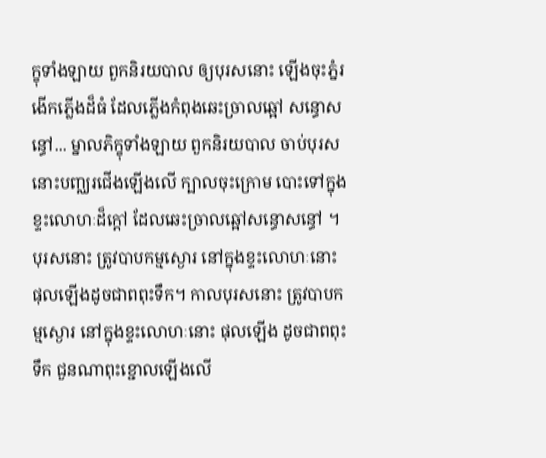ក្ខុទាំងឡាយ ពួកនិរយបាល ឲ្យបុរសនោះ ឡើងចុះភ្នំរងើកភ្លើងដ៏ធំ ដែលភ្លើងកំពុងឆេះច្រាលឆ្អៅ សន្ធោសន្ធៅ... ម្នាលភិក្ខុទាំងឡាយ ពួកនិរយបាល ចាប់បុរសនោះបញ្ឈរជើងឡើងលើ ក្បាលចុះក្រោម បោះទៅក្នុងខ្ទះលោហៈដ៏ក្ដៅ ដែលឆេះច្រាលឆ្អៅសន្ធោសន្ធៅ ។ បុរសនោះ ត្រូវបាបកម្មស្ងោរ នៅក្នុងខ្ទះលោហៈនោះ ផុលឡើងដូចជាពពុះទឹក។ កាលបុរសនោះ ត្រូវបាបកម្មស្ងោរ នៅក្នុងខ្ទះលោហៈនោះ ផុលឡើង ដូចជាពពុះទឹក ជួនណាពុះខ្ជោលឡើងលើ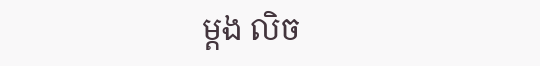ម្ដង លិច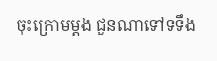ចុះក្រោមម្ដង ជួនណាទៅទទឹង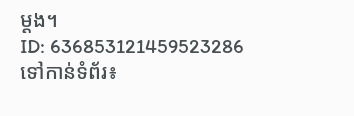ម្ដង។
ID: 636853121459523286
ទៅកាន់ទំព័រ៖